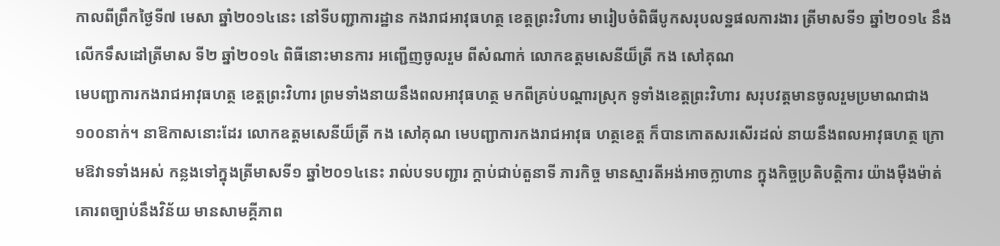កាលពីព្រឹកថ្ងៃទី៧ មេសា ឆ្នាំ២០១៤នេះ នៅទីបញ្ជាការដ្ឋាន កងរាជអាវុធហត្ថ ខេត្តព្រះវិហារ មារៀបចំពិធីបូកសរុបលទ្ឋផលការងារ ត្រីមាសទី១ ឆ្នាំ២០១៤ នឹងលើកទឹសដៅត្រីមាស ទី២ ឆ្នាំ២០១៤ ពិធីនោះមានការ អញ្ជើញចូលរួម ពីសំណាក់ លោកឧត្តមសេនីយ៏ត្រី កង សៅគុណ
មេបញ្ជាការកងរាជអាវុធហត្ថ ខេត្តព្រះវិហារ ព្រមទាំងនាយនឹងពលអាវុធហត្ថ មកពីគ្រប់បណ្តារស្រុក ទូទាំងខេត្តព្រះវិហារ សរុបវត្តមានចូលរួមប្រមាណជាង១០០នាក់។ នាឱកាសនោះដែរ លោកឧត្តមសេនីយ៏ត្រី កង សៅគុណ មេបញ្ជាការកងរាជអាវុធ ហត្ថខេត្ត ក៏បានកោតសរសើរដល់ នាយនឹងពលអាវុធហត្ថ ក្រោមឱវាទទាំងអស់ កន្លងទៅក្នុងត្រីមាសទី១ ឆ្នាំ២០១៤នេះ រាល់បទបញ្ជារ ក្តាប់ជាប់តួនាទី ភារកិច្ច មានស្មារតីអង់អាចក្លាហាន ក្នុងកិច្ចប្រតិបត្តិការ យ៉ាងម៉ឺងម៉ាត់ គោរពច្បាប់នឹងវិន័យ មានសាមគ្គីភាព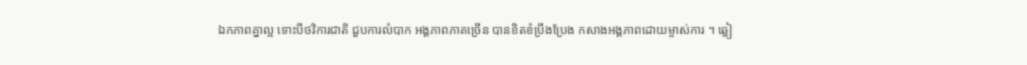ឯកភាពគ្នាល្អ ទោះបីថវិការជាតិ ជួបការលំបាក អង្គភាពភាគច្រើន បានខិតខំប្រឹងប្រែង កសាងអង្គភាពដោយម្ចាស់ការ ។ ឆ្លៀ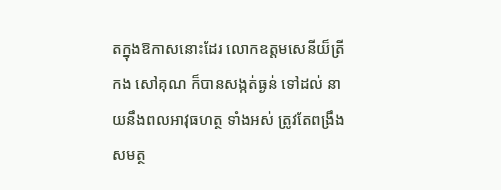តក្នុងឱកាសនោះដែរ លោកឧត្តមសេនីយ៏ត្រី កង សៅគុណ ក៏បានសង្កត់ធ្ងន់ ទៅដល់ នាយនឹងពលអាវុធហត្ថ ទាំងអស់ ត្រូវតែពង្រឹងសមត្ថ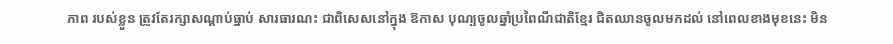ភាព របស់ខ្លួន ត្រូវតែរក្សាសណ្តាប់ធ្នាប់ សារធារណះ ជាពិសេសនៅក្នុង ឱកាស បុណ្បចូលឆ្នាំប្រពៃណីជាតិខ្មែរ ជិតឈានចូលមកដល់ នៅពេលខាងមុខនេះ មិន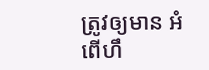ត្រូវឲ្យមាន អំពើហឹ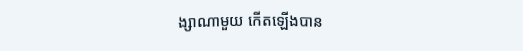ង្សាណាមួយ កើតឡើងបាន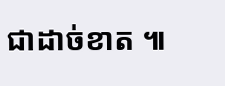ជាដាច់ខាត ៕